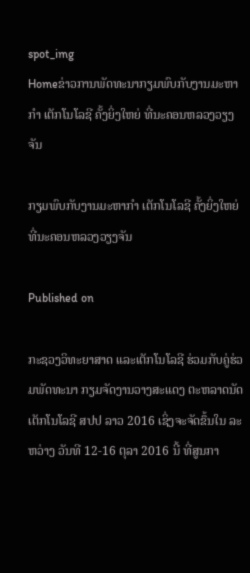spot_img
Homeຂ່າວການພັດທະນາກຽມພົບກັບງານມະຫາກຳ ເຕັກໂນໂລຊີ ຄັ້ງຍິ່ງໃຫຍ່ ທີ່ນະຄອນຫລວງວຽງຈັນ

ກຽມພົບກັບງານມະຫາກຳ ເຕັກໂນໂລຊີ ຄັ້ງຍິ່ງໃຫຍ່ ທີ່ນະຄອນຫລວງວຽງຈັນ

Published on

ກະຊວງວິທະຍາສາດ ແລະເຕັກໂນໂລຊີ ຮ່ວມກັບຄູ່ຮ່ວມພັດທະນາ ກຽມຈັດງານວາງສະແດງ ຕະຫລາດນັດເຕັກໂນໂລຊີ ສປປ ລາວ 2016 ເຊິ່ງຈະຈັດຂຶ້ນໃນ ລະຫວ່າງ ວັນທີ 12-16 ຕຸລາ 2016 ນີ້ ທີ່ສູນກາ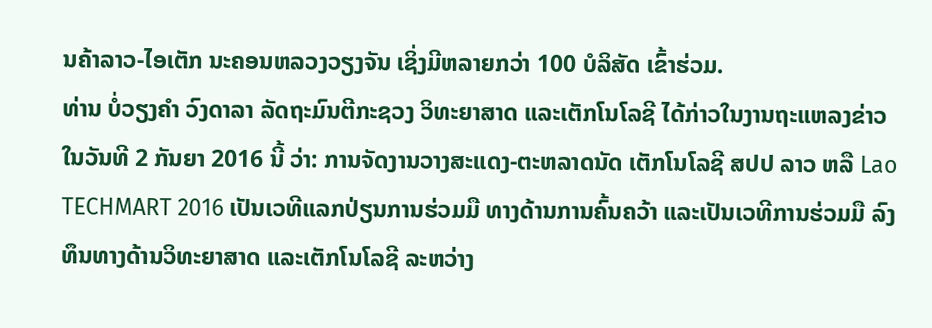ນຄ້າລາວ-ໄອເຕັກ ນະຄອນຫລວງວຽງຈັນ ເຊິ່ງມີຫລາຍກວ່າ 100 ບໍລິສັດ ເຂົ້າຮ່ວມ.
ທ່ານ ບໍ່ວຽງຄຳ ວົງດາລາ ລັດຖະມົນຕີກະຊວງ ວິທະຍາສາດ ແລະເຕັກໂນໂລຊີ ໄດ້ກ່າວໃນງານຖະແຫລງຂ່າວ ໃນວັນທີ 2 ກັນຍາ 2016 ນີ້ ວ່າ: ການຈັດງານວາງສະແດງ-ຕະຫລາດນັດ ເຕັກໂນໂລຊີ ສປປ ລາວ ຫລື Lao TECHMART 2016 ເປັນເວທີແລກປ່ຽນການຮ່ວມມື ທາງດ້ານການຄົ້ນຄວ້າ ແລະເປັນເວທີການຮ່ວມມື ລົງທຶນທາງດ້ານວິທະຍາສາດ ແລະເຕັກໂນໂລຊີ ລະຫວ່າງ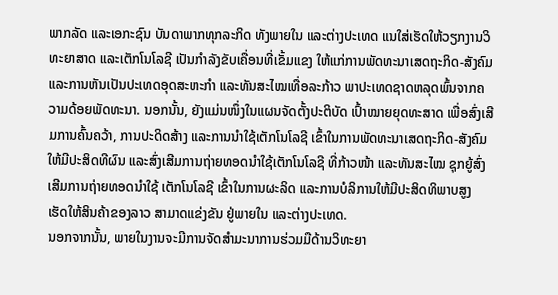ພາກລັດ ແລະເອກະຊົນ ບັນດາພາກທຸກລະກິດ ທັງພາຍໃນ ແລະຕ່າງປະເທດ ແນໃສ່ເຮັດໃຫ້ວຽກງານວິທະຍາສາດ ແລະເຕັກໂນໂລຊີ ເປັນກຳລັງຂັບເຄື່ອນທີ່ເຂັ້ມແຂງ ໃຫ້ແກ່ການພັດທະນາເສດຖະກິດ-ສັງຄົມ ແລະການຫັນເປັນປະເທດອຸດສະຫະກຳ ແລະທັນສະໄໝເທື່ອລະກ້າວ ພາປະເທດຊາດຫລຸດພົ້ນຈາກຄວາມດ້ອຍພັດທະນາ. ນອກນັ້ນ, ຍັງແມ່ນໜຶ່ງໃນແຜນຈັດຕັ້ງປະຕິບັດ ເປົ້າໝາຍຍຸດທະສາດ ເພື່ອສົ່ງເສີມການຄົ້ນຄວ້າ, ການປະດິດສ້າງ ແລະການນຳໃຊ້ເຕັກໂນໂລຊີ ເຂົ້າໃນການພັດທະນາເສດຖະກິດ-ສັງຄົມ ໃຫ້ມີປະສິດທີຜົນ ແລະສົ່ງເສີມການຖ່າຍທອດນຳໃຊ້ເຕັກໂນໂລຊີ ທີ່ກ້າວໜ້າ ແລະທັນສະໄໝ ຊຸກຍູ້ສົ່ງເສີມການຖ່າຍທອດນຳໃຊ້ ເຕັກໂນໂລຊີ ເຂົ້າໃນການຜະລິດ ແລະການບໍລິການໃຫ້ມີປະສິດທິພາບສູງ ເຮັດໃຫ້ສິນຄ້າຂອງລາວ ສາມາດແຂ່ງຂັນ ຢູ່ພາຍໃນ ແລະຕ່າງປະເທດ.
ນອກຈາກນັ້ນ, ພາຍໃນງານຈະມີການຈັດສຳມະນາການຮ່ວມມືດ້ານວິທະຍາ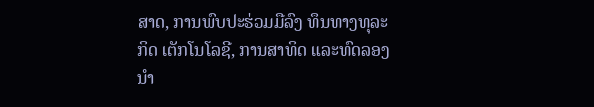ສາດ, ການພົບປະຮ່ວມມືລົງ ທຶນທາງທຸລະກິດ ເຕັກໂນໂລຊີ, ການສາທິດ ແລະທົດລອງນຳ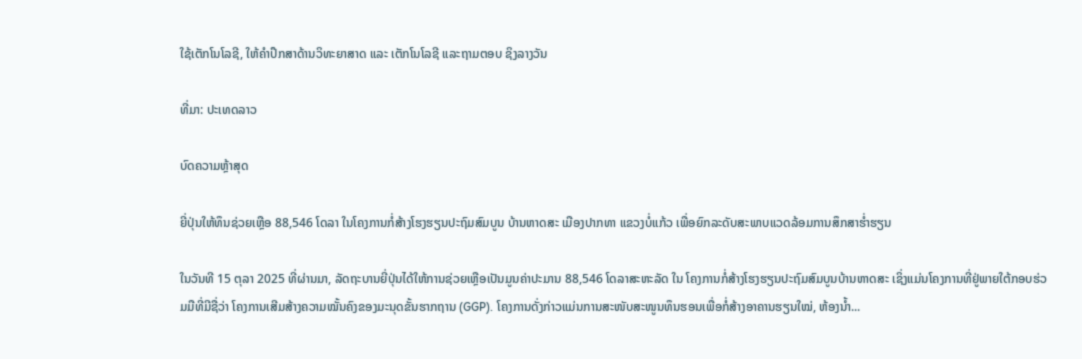ໃຊ້ເຕັກໂນໂລຊີ, ໃຫ້ຄຳປຶກສາດ້ານວິທະຍາສາດ ແລະ ເຕັກໂນໂລຊີ ແລະຖາມຕອບ ຊິງລາງວັນ

ທີ່ມາ: ປະເທດລາວ

ບົດຄວາມຫຼ້າສຸດ

ຍີ່ປຸ່ນໃຫ້ທຶນຊ່ວຍເຫຼືອ 88,546 ໂດລາ ໃນໂຄງການກໍ່ສ້າງໂຮງຮຽນປະຖົມສົມບູນ ບ້ານຫາດສະ ເມືອງປາກທາ ແຂວງບໍ່ແກ້ວ ເພື່ອຍົກລະດັບສະພາບແວດລ້ອມການສຶກສາຮ່ຳຮຽນ

ໃນວັນທີ 15 ຕຸລາ 2025 ທີ່ຜ່ານມາ, ລັດຖະບານຍີ່ປຸ່ນໄດ້ໃຫ້ການຊ່ວຍເຫຼືອເປັນມູນຄ່າປະມານ 88,546 ໂດລາສະຫະລັດ ໃນ ໂຄງການກໍ່ສ້າງໂຮງຮຽນປະຖົມສົມບູນບ້ານຫາດສະ ເຊິ່ງແມ່ນໂຄງການທີ່ຢູ່ພາຍໃຕ້ກອບຮ່ວມມືທີ່ມີຊື່ວ່າ ໂຄງການເສີມສ້າງຄວາມໝັ້ນຄົງຂອງມະນຸດຂັ້ນຮາກຖານ (GGP). ໂຄງການດັ່ງກ່າວແມ່ນການສະໜັບສະໜູນທຶນຮອນເພື່ອກໍ່ສ້າງອາຄານຮຽນໃໝ່, ຫ້ອງນໍ້າ...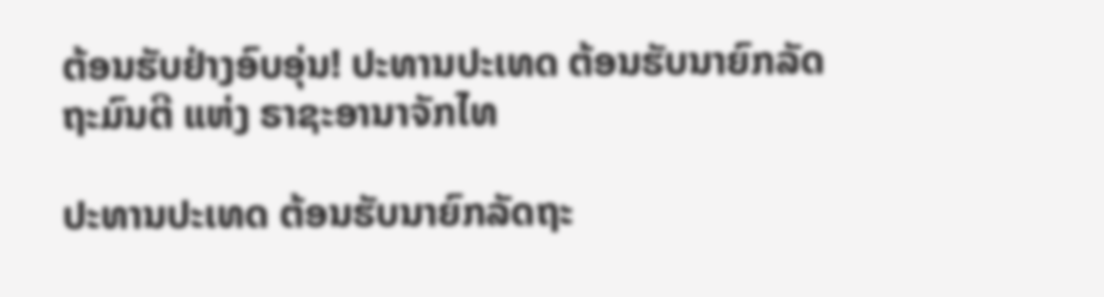ຕ້ອນຮັບຢ່າງອົບອຸ່ນ! ປະທານປະເທດ ຕ້ອນຮັບນາຍົກລັດຖະມົນຕີ ແຫ່ງ ຣາຊະອານາຈັກໄທ

ປະທານປະເທດ ຕ້ອນຮັບນາຍົກລັດຖະ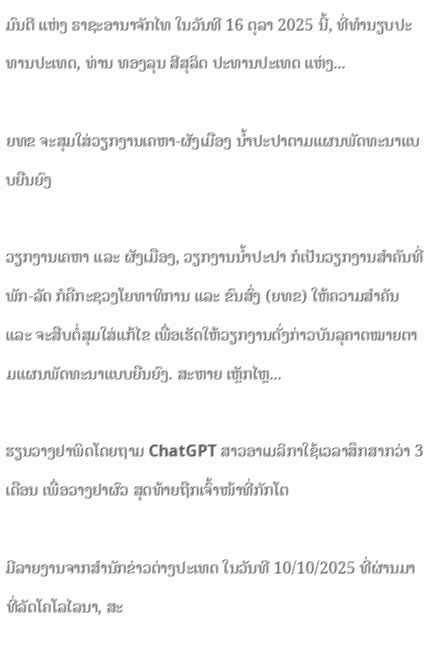ມົນຕີ ແຫ່ງ ຣາຊະອານາຈັກໄທ ໃນວັນທີ 16 ຕຸລາ 2025 ນີ້, ທີ່ທໍານຽບປະທານປະເທດ, ທ່ານ ທອງລຸນ ສີສຸລິດ ປະທານປະເທດ ແຫ່ງ...

ຍທຂ ຈະສຸມໃສ່ວຽກງານເຄຫາ-ຜັງເມືອງ ນໍ້າປະປາຕາມແຜນພັດທະນາແບບຍືນຍົງ

ວຽກງານເຄຫາ ແລະ ຜັງເມືອງ, ວຽກງານນໍ້າປະປາ ກໍເປັນວຽກງານສໍາຄັນທີ່ພັກ-ລັດ ກໍຄືກະຊວງໂຍທາທິການ ແລະ ຂົນສົ່ງ (ຍທຂ) ໃຫ້ຄວາມສໍາຄັນ ແລະ ຈະສືບຕໍ່ສຸມໃສ່ແກ້ໄຂ ເພື່ອເຮັດໃຫ້ວຽກງານດັ່ງກ່າວບັນລຸຄາດໝາຍຕາມແຜນພັດທະນາແບບຍືນຍົງ. ສະຫາຍ ເຫຼັກໄຫຼ...

ຮຽນວາງຢາພິດໂດຍຖາມ ChatGPT ສາວອາເມລິກາໃຊ້ເວລາສຶກສາກວ່າ 3 ເດືອນ ເພື່ອວາງຢາຜົວ ສຸດທ້າຍຖືກເຈົ້າໜ້າທີ່ກັກໂຕ

ມີລາຍງານຈາກສຳນັກຂ່າວຕ່າງປະເທດ ໃນວັນທີ 10/10/2025 ທີ່ຜ່ານມາທີ່ລັດໂຄໂລໄລນາ, ສະ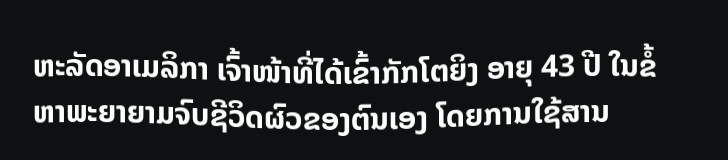ຫະລັດອາເມລິກາ ເຈົ້າໜ້າທີ່ໄດ້ເຂົ້າກັກໂຕຍິງ ອາຍຸ 43 ປີ ໃນຂໍ້ຫາພະຍາຍາມຈົບຊີວິດຜົວຂອງຕົນເອງ ໂດຍການໃຊ້ສານ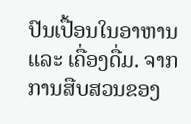ປົນເປື້ອນໃນອາຫານ ແລະ ເຄື່ອງດື່ມ. ຈາກການສືບສວນຂອງ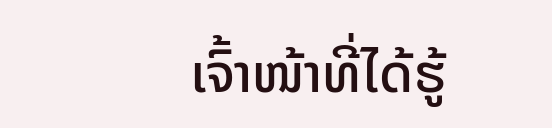ເຈົ້າໜ້າທີ່ໄດ້ຮູ້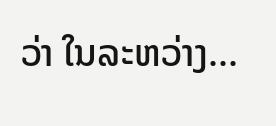ວ່າ ໃນລະຫວ່າງ...